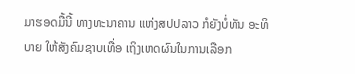ມາຮອດມື້ນີ້ ທາງທະນາຄານ ແຫ່ງສປປລາວ ກໍຍັງບໍ່ທັນ ອະທິບາຍ ໃຫ້ສັງຄົມຊາບເທື່ອ ເຖິງເຫດຜົນໃນການເລືອກ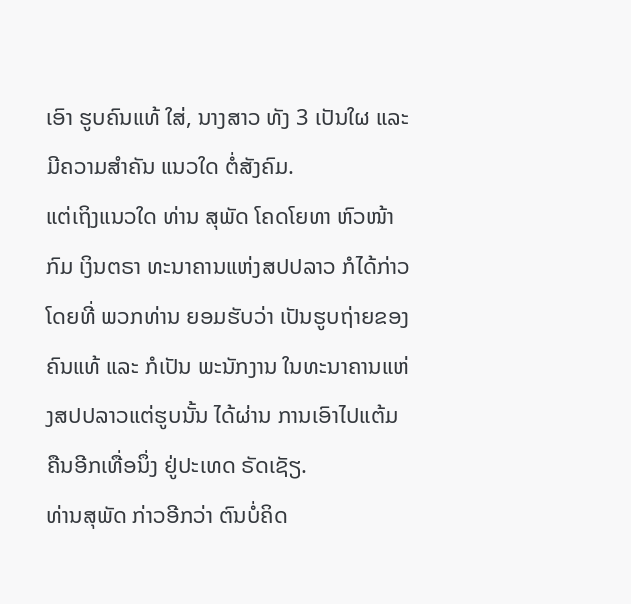ເອົາ ຮູບຄົນແທ້ ໃສ່, ນາງສາວ ທັງ 3 ເປັນໃຜ ແລະ ມີຄວາມສໍາຄັນ ແນວໃດ ຕໍ່ສັງຄົມ.
ແຕ່ເຖິງແນວໃດ ທ່ານ ສຸພັດ ໂຄດໂຍທາ ຫົວໜ້າກົມ ເງິນຕຣາ ທະນາຄານແຫ່ງສປປລາວ ກໍໄດ້ກ່າວ ໂດຍທີ່ ພວກທ່ານ ຍອມຮັບວ່າ ເປັນຮູບຖ່າຍຂອງຄົນແທ້ ແລະ ກໍເປັນ ພະນັກງານ ໃນທະນາຄານແຫ່ງສປປລາວແຕ່ຮູບນັ້ນ ໄດ້ຜ່ານ ການເອົາໄປແຕ້ມ ຄືນອີກເທື່ອນຶ່ງ ຢູ່ປະເທດ ຣັດເຊັຽ.
ທ່ານສຸພັດ ກ່າວອີກວ່າ ຕົນບໍ່ຄິດ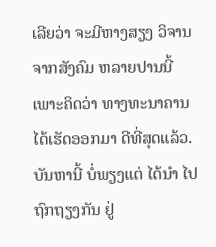ເລີຍວ່າ ຈະມີຫາງສຽງ ວິຈານ ຈາກສັງຄົມ ຫລາຍປານນີ້ ເພາະຄິດວ່າ ທາງທະນາຄານ ໄດ້ເຮັດອອກມາ ດີທີ່ສຸດແລ້ວ.ບັນຫານີ້ ບໍ່ພຽງແຕ່ ໄດ້ນໍາ ໄປຖົກຖຽງກັນ ຢູ່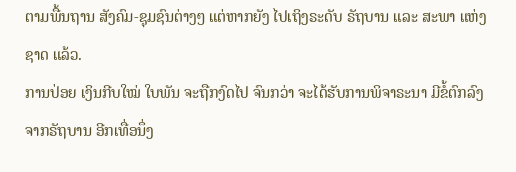ຕາມພື້ນຖານ ສັງຄົມ-ຊຸມຊົນຕ່າງໆ ແຕ່ຫາກຍັງ ໄປເຖິງຣະດັບ ຣັຖບານ ແລະ ສະພາ ແຫ່ງຊາດ ແລ້ວ.
ການປ່ອຍ ເງິນກີບໃໝ່ ໃບພັນ ຈະຖືກງົດໄປ ຈົນກວ່າ ຈະໄດ້ຮັບການພິຈາຣະນາ ມີຂໍ້ຕົກລົງຈາກຣັຖບານ ອີກເທື່ອນຶ່ງ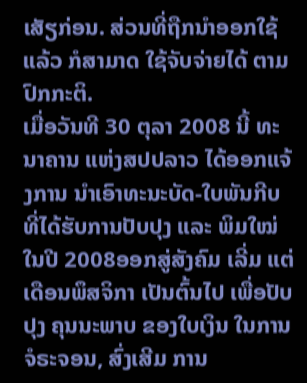ເສັຽກ່ອນ. ສ່ວນທີ່ຖືກນໍາອອກໃຊ້ແລ້ວ ກໍສາມາດ ໃຊ້ຈັບຈ່າຍໄດ້ ຕາມປົກກະຕິ.
ເມື່ອວັນທີ 30 ຕຸລາ 2008 ນີ້ ທະນາຄານ ແຫ່ງສປປລາວ ໄດ້ອອກແຈ້ງການ ນໍາເອົາທະນະບັດ-ໃບພັນກີບ ທີ່ໄດ້ຮັບການປັບປຸງ ແລະ ພິມໃໝ່ ໃນປີ 2008ອອກສູ່ສັງຄົມ ເລີ່ມ ແຕ່ເດືອນພຶສຈິກາ ເປັນຕົ້ນໄປ ເພື່ອປັບປຸງ ຄຸນນະພາບ ຂອງໃບເງິນ ໃນການຈໍຣະຈອນ, ສົ່ງເສີມ ການ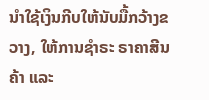ນໍາໃຊ້ເງິນກີບໃຫ້ນັບມື້ກວ້າງຂວາງ, ໃຫ້ການຊໍາຣະ ຣາຄາສີນຄ້າ ແລະ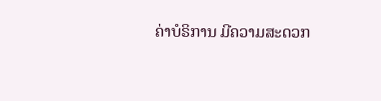ຄ່າບໍຣິການ ມີຄວາມສະດວກ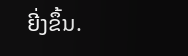ຍີ່ງຂຶ້ນ.